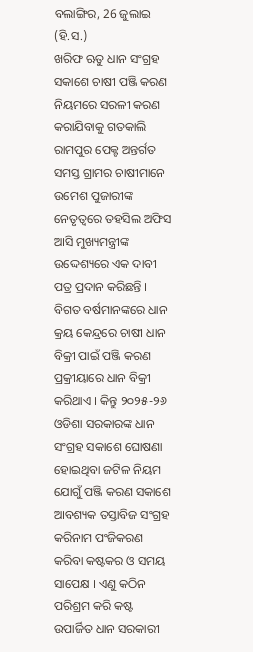ବଲାଙ୍ଗିର, 26 ଜୁଲାଇ (ହି.ସ.)
ଖରିଫ ଋତୁ ଧାନ ସଂଗ୍ରହ ସକାଶେ ଚାଷୀ ପଞ୍ଜି କରଣ ନିୟମରେ ସରଳୀ କରଣ କରାଯିବାକୁ ଗତକାଲି ରାମପୁର ପେକ୍ଟ ଅନ୍ତର୍ଗତ ସମସ୍ତ ଗ୍ରାମର ଚାଷୀମାନେ ଉମେଶ ପୁଜାରୀଙ୍କ ନେତୃତ୍ୱରେ ତହସିଲ ଅଫିସ ଆସି ମୁଖ୍ୟମନ୍ତ୍ରୀଙ୍କ ଉଦ୍ଦେଶ୍ୟରେ ଏକ ଦାବୀ ପତ୍ର ପ୍ରଦାନ କରିଛନ୍ତି । ବିଗତ ବର୍ଷମାନଙ୍କରେ ଧାନ କ୍ରୟ କେନ୍ଦ୍ରରେ ଚାଷୀ ଧାନ ବିକ୍ରୀ ପାଇଁ ପଞ୍ଜି କରଣ ପ୍ରକ୍ରୀୟାରେ ଧାନ ବିକ୍ରୀ କରିଥାଏ । କିନ୍ତୁ ୨୦୨୫-୨୬ ଓଡିଶା ସରକାରଙ୍କ ଧାନ ସଂଗ୍ରହ ସକାଶେ ଘୋଷଣା ହୋଇଥିବା ଜଟିଳ ନିୟମ ଯୋଗୁଁ ପଞ୍ଜି କରଣ ସକାଶେ ଆବଶ୍ୟକ ତସ୍ତାବିଜ ସଂଗ୍ରହ କରିନାମ ପଂଜିକରଣ କରିବା କଷ୍ଟକର ଓ ସମୟ ସାପେକ୍ଷ । ଏଣୁ କଠିନ ପରିଶ୍ରମ କରି କଷ୍ଟ ଉପାର୍ଜିତ ଧାନ ସରକାରୀ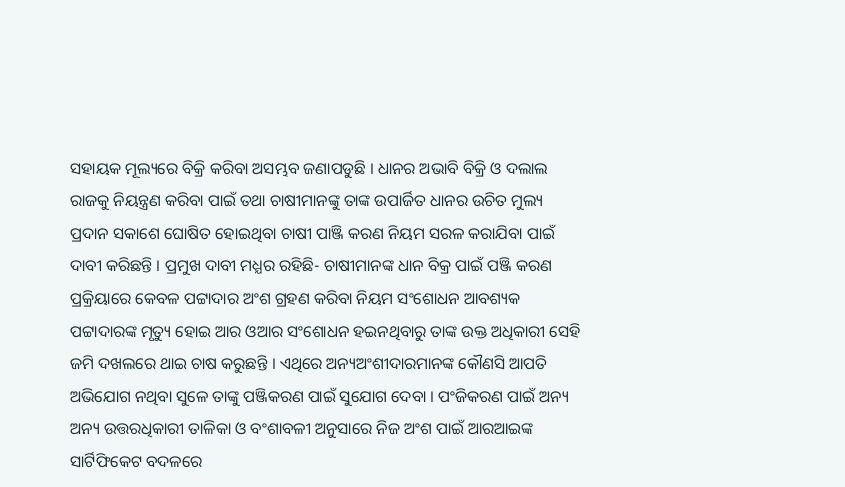ସହାୟକ ମୂଲ୍ୟରେ ବିକ୍ରି କରିବା ଅସମ୍ଭବ ଜଣାପଡୁଛି । ଧାନର ଅଭାବି ବିକ୍ରି ଓ ଦଲାଲ ରାଜକୁ ନିୟନ୍ତ୍ରଣ କରିବା ପାଇଁ ତଥା ଚାଷୀମାନଙ୍କୁ ତାଙ୍କ ଉପାର୍ଜିତ ଧାନର ଉଚିତ ମୁଲ୍ୟ ପ୍ରଦାନ ସକାଶେ ଘୋଷିତ ହୋଇଥିବା ଚାଷୀ ପାଞ୍ଜି କରଣ ନିୟମ ସରଳ କରାଯିବା ପାଇଁ ଦାବୀ କରିଛନ୍ତି । ପ୍ରମୁଖ ଦାବୀ ମଧ୍ଯର ରହିଛି- ଚାଷୀମାନଙ୍କ ଧାନ ବିକ୍ର ପାଇଁ ପଞ୍ଜି କରଣ ପ୍ରକ୍ରିୟାରେ କେବଳ ପଟ୍ଟାଦାର ଅଂଶ ଗ୍ରହଣ କରିବା ନିୟମ ସଂଶୋଧନ ଆବଶ୍ୟକ ପଟ୍ଟାଦାରଙ୍କ ମୃତ୍ୟୁ ହୋଇ ଆର ଓଆର ସଂଶୋଧନ ହଇନଥିବାରୁ ତାଙ୍କ ଉକ୍ତ ଅଧିକାରୀ ସେହି ଜମି ଦଖଲରେ ଥାଇ ଚାଷ କରୁଛନ୍ତି । ଏଥିରେ ଅନ୍ୟଅଂଶୀଦାରମାନଙ୍କ କୌଣସି ଆପତି ଅଭିଯୋଗ ନଥିବା ସୁଳେ ତାଙ୍କୁ ପଞ୍ଜିକରଣ ପାଇଁ ସୁଯୋଗ ଦେବା । ପଂଜିକରଣ ପାଇଁ ଅନ୍ୟ ଅନ୍ୟ ଉତ୍ତରଧିକାରୀ ତାଳିକା ଓ ବଂଶାବଳୀ ଅନୁସାରେ ନିଜ ଅଂଶ ପାଇଁ ଆରଆଇଙ୍କ ସାର୍ଟିଫିକେଟ ବଦଳରେ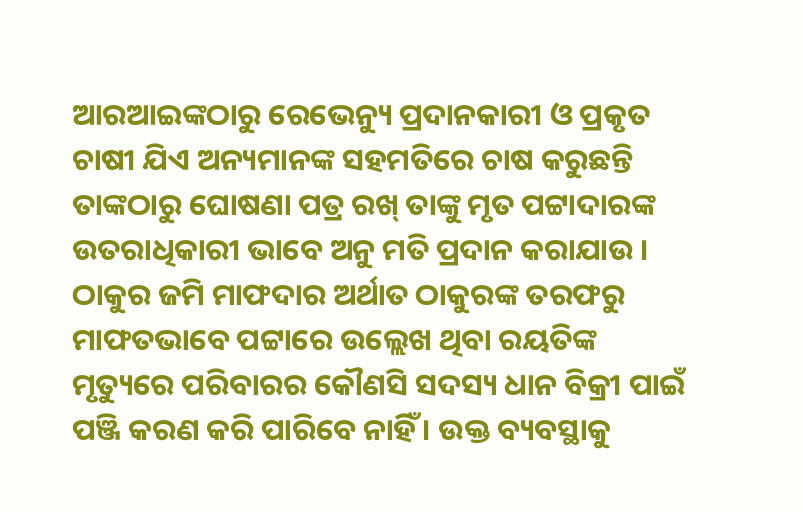ଆରଆଇଙ୍କଠାରୁ ରେଭେନ୍ୟୁ ପ୍ରଦାନକାରୀ ଓ ପ୍ରକୃତ ଚାଷୀ ଯିଏ ଅନ୍ୟମାନଙ୍କ ସହମତିରେ ଚାଷ କରୁଛନ୍ତି ତାଙ୍କଠାରୁ ଘୋଷଣା ପତ୍ର ରଖ୍ ତାଙ୍କୁ ମୃତ ପଟ୍ଟାଦାରଙ୍କ ଉତରାଧିକାରୀ ଭାବେ ଅନୁ ମତି ପ୍ରଦାନ କରାଯାଉ । ଠାକୁର ଜମି ମାଫଦାର ଅର୍ଥାତ ଠାକୁରଙ୍କ ତରଫରୁ ମାଫତଭାବେ ପଟ୍ଟାରେ ଉଲ୍ଲେଖ ଥିବା ରୟତିଙ୍କ ମୃତ୍ୟୁରେ ପରିବାରର କୌଣସି ସଦସ୍ୟ ଧାନ ବିକ୍ରୀ ପାଇଁ ପଞ୍ଜି କରଣ କରି ପାରିବେ ନାହିଁ । ଉକ୍ତ ବ୍ୟବସ୍ଥାକୁ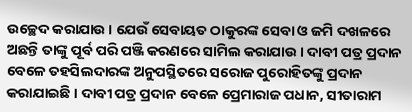ଉଚ୍ଛେଦ କରାଯାଉ । ଯେଉଁ ସେବାୟତ ଠାକୁରଙ୍କ ସେବା ଓ ଜମି ଦଖଳରେ ଅଛନ୍ତି ତାଙ୍କୁ ପୂର୍ବ ପରି ପଞ୍ଜି କରଣରେ ସାମିଲ କରାଯାଉ । ଦାବୀ ପତ୍ର ପ୍ରଦାନ ବେଳେ ତହସିଲଦାରଙ୍କ ଅନୁପସ୍ଥିତରେ ସରୋଜ ପୁରୋହିତଙ୍କୁ ପ୍ରଦାନ କରାଯାଇଛି । ଦାବୀ ପତ୍ର ପ୍ରଦାନ ବେଳେ ପ୍ରେମାରାଜ ପଧାନ, ସୀତାରାମ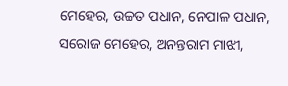ମେହେର, ଉଚ୍ଚତ ପଧାନ, ନେପାଳ ପଧାନ, ସରୋଜ ମେହେର, ଅନନ୍ତରାମ ମାଝୀ,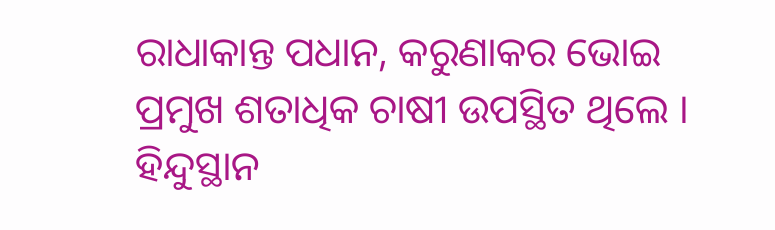ରାଧାକାନ୍ତ ପଧାନ, କରୁଣାକର ଭୋଇ ପ୍ରମୁଖ ଶତାଧିକ ଚାଷୀ ଉପସ୍ଥିତ ଥିଲେ ।
ହିନ୍ଦୁସ୍ଥାନ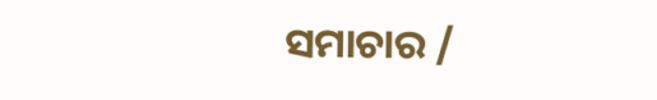ସମାଚାର /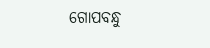ଗୋପବନ୍ଧୁ